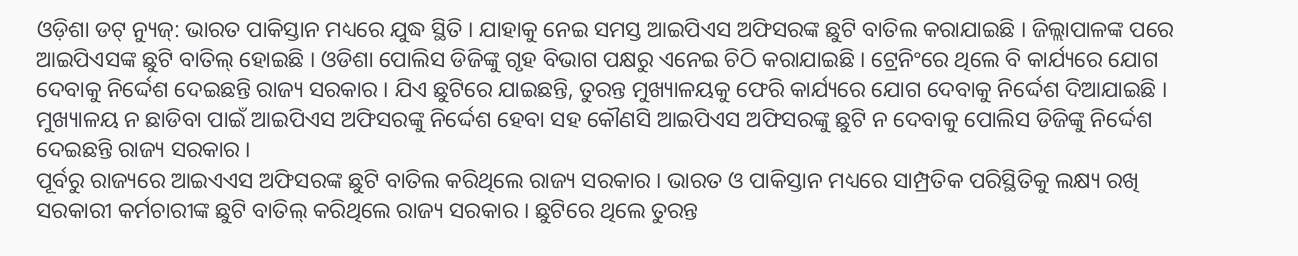ଓଡ଼ିଶା ଡଟ୍ ନ୍ୟୁଜ୍: ଭାରତ ପାକିସ୍ତାନ ମଧ୍ୟରେ ଯୁଦ୍ଧ ସ୍ଥିତି । ଯାହାକୁ ନେଇ ସମସ୍ତ ଆଇପିଏସ ଅଫିସରଙ୍କ ଛୁଟି ବାତିଲ କରାଯାଇଛି । ଜିଲ୍ଲାପାଳଙ୍କ ପରେ ଆଇପିଏସଙ୍କ ଛୁଟି ବାତିଲ୍ ହୋଇଛି । ଓଡିଶା ପୋଲିସ ଡିଜିଙ୍କୁ ଗୃହ ବିଭାଗ ପକ୍ଷରୁ ଏନେଇ ଚିଠି କରାଯାଇଛି । ଟ୍ରେନିଂରେ ଥିଲେ ବି କାର୍ଯ୍ୟରେ ଯୋଗ ଦେବାକୁ ନିର୍ଦ୍ଦେଶ ଦେଇଛନ୍ତି ରାଜ୍ୟ ସରକାର । ଯିଏ ଛୁଟିରେ ଯାଇଛନ୍ତି, ତୁରନ୍ତ ମୁଖ୍ୟାଳୟକୁ ଫେରି କାର୍ଯ୍ୟରେ ଯୋଗ ଦେବାକୁ ନିର୍ଦ୍ଦେଶ ଦିଆଯାଇଛି । ମୁଖ୍ୟାଳୟ ନ ଛାଡିବା ପାଇଁ ଆଇପିଏସ ଅଫିସରଙ୍କୁ ନିର୍ଦ୍ଦେଶ ହେବା ସହ କୌଣସି ଆଇପିଏସ ଅଫିସରଙ୍କୁ ଛୁଟି ନ ଦେବାକୁ ପୋଲିସ ଡିଜିଙ୍କୁ ନିର୍ଦ୍ଦେଶ ଦେଇଛନ୍ତି ରାଜ୍ୟ ସରକାର ।
ପୂର୍ବରୁ ରାଜ୍ୟରେ ଆଇଏଏସ ଅଫିସରଙ୍କ ଛୁଟି ବାତିଲ କରିଥିଲେ ରାଜ୍ୟ ସରକାର । ଭାରତ ଓ ପାକିସ୍ତାନ ମଧ୍ୟରେ ସାମ୍ପ୍ରତିକ ପରିସ୍ଥିତିକୁ ଲକ୍ଷ୍ୟ ରଖି ସରକାରୀ କର୍ମଚାରୀଙ୍କ ଛୁଟି ବାତିଲ୍ କରିଥିଲେ ରାଜ୍ୟ ସରକାର । ଛୁଟିରେ ଥିଲେ ତୁରନ୍ତ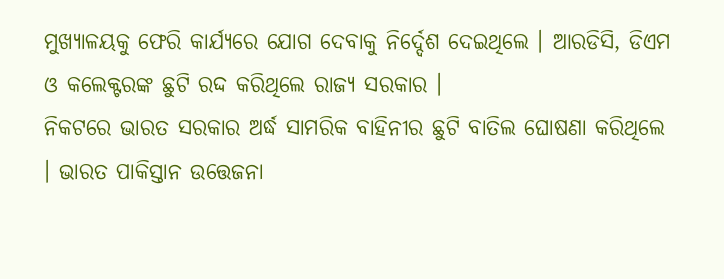ମୁଖ୍ୟାଳୟକୁ ଫେରି କାର୍ଯ୍ୟରେ ଯୋଗ ଦେବାକୁ ନିର୍ଦ୍ଦେଶ ଦେଇଥିଲେ । ଆରଡିସି, ଡିଏମ ଓ କଲେକ୍ଟରଙ୍କ ଛୁଟି ରଦ୍ଦ କରିଥିଲେ ରାଜ୍ୟ ସରକାର ।
ନିକଟରେ ଭାରତ ସରକାର ଅର୍ଦ୍ଧ ସାମରିକ ବାହିନୀର ଛୁଟି ବାତିଲ ଘୋଷଣା କରିଥିଲେ । ଭାରତ ପାକିସ୍ତାନ ଉତ୍ତେଜନା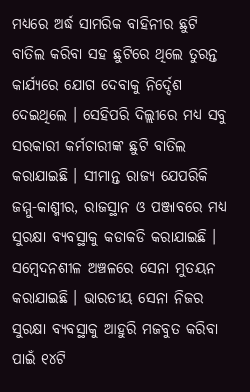ମଧ୍ୟରେ ଅର୍ଦ୍ଧ ସାମରିକ ବାହିନୀର ଛୁଟି ବାତିଲ କରିବା ସହ ଛୁଟିରେ ଥିଲେ ତୁରନ୍ତ କାର୍ଯ୍ୟରେ ଯୋଗ ଦେବାକୁ ନିର୍ଦ୍ଦେଶ ଦେଇଥିଲେ । ସେହିପରି ଦିଲ୍ଲୀରେ ମଧ୍ୟ ସବୁ ସରକାରୀ କର୍ମଚାରୀଙ୍କ ଛୁଟି ବାତିଲ କରାଯାଇଛି । ସୀମାନ୍ତ ରାଜ୍ୟ ଯେପରିକି ଜମ୍ମୁ-କାଶ୍ମୀର, ରାଜସ୍ଥାନ ଓ ପଞ୍ଜାବରେ ମଧ୍ୟ ସୁରକ୍ଷା ବ୍ୟବସ୍ଥାକୁ କଡାକଡି କରାଯାଇଛି । ସମ୍ବେଦନଶୀଳ ଅଞ୍ଚଳରେ ସେନା ମୁତୟନ କରାଯାଇଛି । ଭାରତୀୟ ସେନା ନିଜର ସୁରକ୍ଷା ବ୍ୟବସ୍ଥାକୁ ଆହୁରି ମଜବୁତ କରିବା ପାଇଁ ୧୪ଟି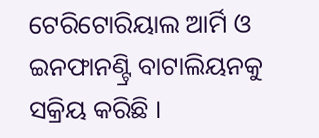ଟେରିଟୋରିୟାଲ ଆର୍ମି ଓ ଇନଫାନଣ୍ଟ୍ରି ବାଟାଲିୟନକୁ ସକ୍ରିୟ କରିଛି ।